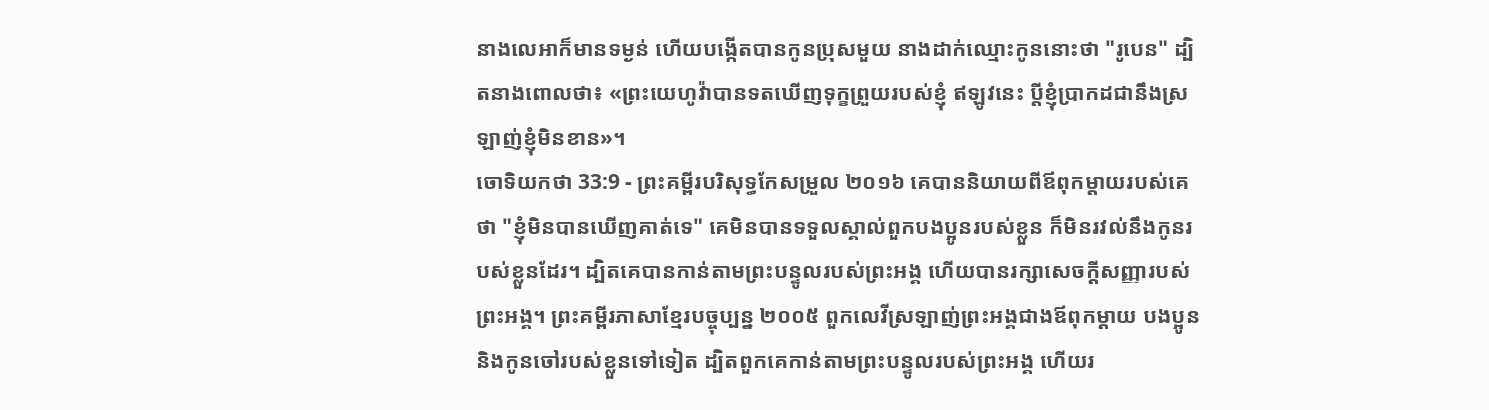នាងលេអាក៏មានទម្ងន់ ហើយបង្កើតបានកូនប្រុសមួយ នាងដាក់ឈ្មោះកូននោះថា "រូបេន" ដ្បិតនាងពោលថា៖ «ព្រះយេហូវ៉ាបានទតឃើញទុក្ខព្រួយរបស់ខ្ញុំ ឥឡូវនេះ ប្តីខ្ញុំប្រាកដជានឹងស្រឡាញ់ខ្ញុំមិនខាន»។
ចោទិយកថា 33:9 - ព្រះគម្ពីរបរិសុទ្ធកែសម្រួល ២០១៦ គេបាននិយាយពីឪពុកម្តាយរបស់គេថា "ខ្ញុំមិនបានឃើញគាត់ទេ" គេមិនបានទទួលស្គាល់ពួកបងប្អូនរបស់ខ្លួន ក៏មិនរវល់នឹងកូនរបស់ខ្លួនដែរ។ ដ្បិតគេបានកាន់តាមព្រះបន្ទូលរបស់ព្រះអង្គ ហើយបានរក្សាសេចក្ដីសញ្ញារបស់ព្រះអង្គ។ ព្រះគម្ពីរភាសាខ្មែរបច្ចុប្បន្ន ២០០៥ ពួកលេវីស្រឡាញ់ព្រះអង្គជាងឪពុកម្ដាយ បងប្អូន និងកូនចៅរបស់ខ្លួនទៅទៀត ដ្បិតពួកគេកាន់តាមព្រះបន្ទូលរបស់ព្រះអង្គ ហើយរ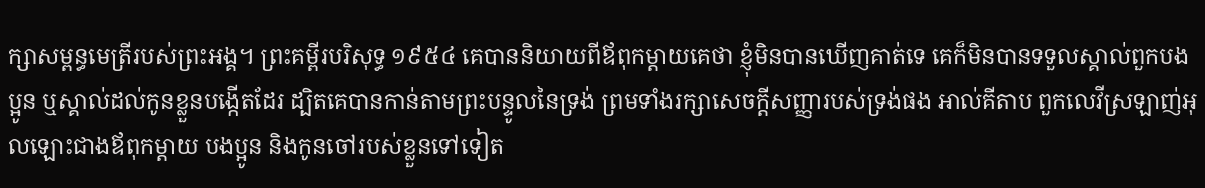ក្សាសម្ពន្ធមេត្រីរបស់ព្រះអង្គ។ ព្រះគម្ពីរបរិសុទ្ធ ១៩៥៤ គេបាននិយាយពីឪពុកម្តាយគេថា ខ្ញុំមិនបានឃើញគាត់ទេ គេក៏មិនបានទទួលស្គាល់ពួកបងប្អូន ឬស្គាល់ដល់កូនខ្លួនបង្កើតដែរ ដ្បិតគេបានកាន់តាមព្រះបន្ទូលនៃទ្រង់ ព្រមទាំងរក្សាសេចក្ដីសញ្ញារបស់ទ្រង់ផង អាល់គីតាប ពួកលេវីស្រឡាញ់អុលឡោះជាងឪពុកម្តាយ បងប្អូន និងកូនចៅរបស់ខ្លួនទៅទៀត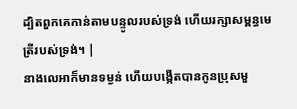ដ្បិតពួកគេកាន់តាមបន្ទូលរបស់ទ្រង់ ហើយរក្សាសម្ពន្ធមេត្រីរបស់ទ្រង់។ |
នាងលេអាក៏មានទម្ងន់ ហើយបង្កើតបានកូនប្រុសមួ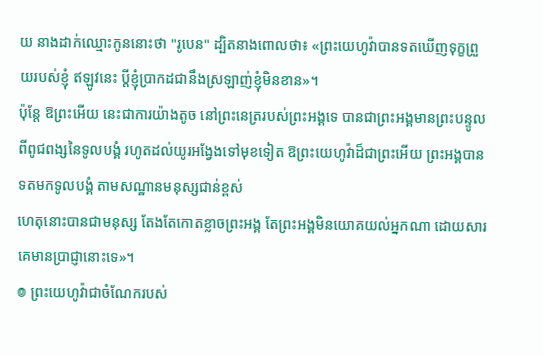យ នាងដាក់ឈ្មោះកូននោះថា "រូបេន" ដ្បិតនាងពោលថា៖ «ព្រះយេហូវ៉ាបានទតឃើញទុក្ខព្រួយរបស់ខ្ញុំ ឥឡូវនេះ ប្តីខ្ញុំប្រាកដជានឹងស្រឡាញ់ខ្ញុំមិនខាន»។
ប៉ុន្តែ ឱព្រះអើយ នេះជាការយ៉ាងតូច នៅព្រះនេត្ររបស់ព្រះអង្គទេ បានជាព្រះអង្គមានព្រះបន្ទូលពីពូជពង្សនៃទូលបង្គំ រហូតដល់យូរអង្វែងទៅមុខទៀត ឱព្រះយេហូវ៉ាដ៏ជាព្រះអើយ ព្រះអង្គបានទតមកទូលបង្គំ តាមសណ្ឋានមនុស្សជាន់ខ្ពស់
ហេតុនោះបានជាមនុស្ស តែងតែកោតខ្លាចព្រះអង្គ តែព្រះអង្គមិនយោគយល់អ្នកណា ដោយសារគេមានប្រាជ្ញានោះទេ»។
៙ ព្រះយេហូវ៉ាជាចំណែករបស់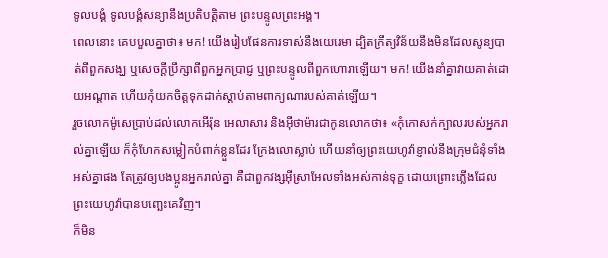ទូលបង្គំ ទូលបង្គំសន្យានឹងប្រតិបត្តិតាម ព្រះបន្ទូលព្រះអង្គ។
ពេលនោះ គេបបួលគ្នាថា៖ មក! យើងរៀបផែនការទាស់នឹងយេរេមា ដ្បិតក្រឹត្យវិន័យនឹងមិនដែលសូន្យបាត់ពីពួកសង្ឃ ឬសេចក្ដីប្រឹក្សាពីពួកអ្នកប្រាជ្ញ ឬព្រះបន្ទូលពីពួកហោរាឡើយ។ មក! យើងនាំគ្នាវាយគាត់ដោយអណ្ដាត ហើយកុំយកចិត្តទុកដាក់ស្តាប់តាមពាក្យណារបស់គាត់ឡើយ។
រួចលោកម៉ូសេប្រាប់ដល់លោកអើរ៉ុន អេលាសារ និងអ៊ីថាម៉ារជាកូនលោកថា៖ «កុំកោសក់ក្បាលរបស់អ្នករាល់គ្នាឡើយ ក៏កុំហែកសម្លៀកបំពាក់ខ្លួនដែរ ក្រែងលោស្លាប់ ហើយនាំឲ្យព្រះយេហូវ៉ាខ្ញាល់នឹងក្រុមជំនុំទាំងអស់គ្នាផង តែត្រូវឲ្យបងប្អូនអ្នករាល់គ្នា គឺជាពួកវង្សអ៊ីស្រាអែលទាំងអស់កាន់ទុក្ខ ដោយព្រោះភ្លើងដែលព្រះយេហូវ៉ាបានបញ្ឆេះគេវិញ។
ក៏មិន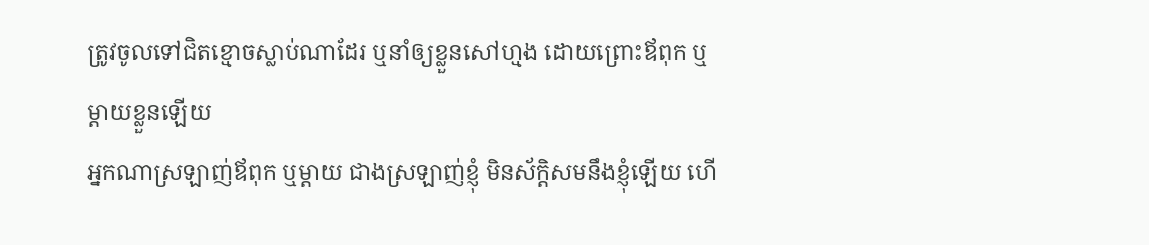ត្រូវចូលទៅជិតខ្មោចស្លាប់ណាដែរ ឬនាំឲ្យខ្លួនសៅហ្មង ដោយព្រោះឪពុក ឬម្តាយខ្លួនឡើយ
អ្នកណាស្រឡាញ់ឪពុក ឬម្តាយ ជាងស្រឡាញ់ខ្ញុំ មិនស័ក្តិសមនឹងខ្ញុំឡើយ ហើ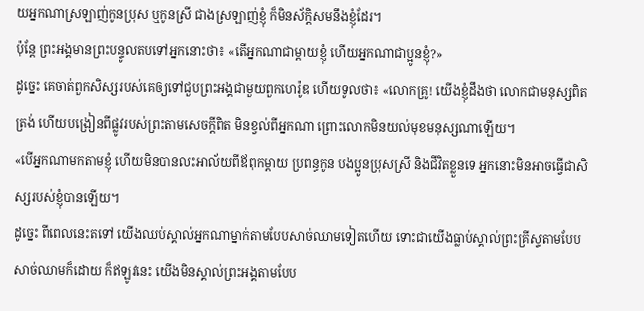យអ្នកណាស្រឡាញ់កូនប្រុស ឬកូនស្រី ជាងស្រឡាញ់ខ្ញុំ ក៏មិនស័ក្ដិសមនឹងខ្ញុំដែរ។
ប៉ុន្តែ ព្រះអង្គមានព្រះបន្ទូលតបទៅអ្នកនោះថា៖ «តើអ្នកណាជាម្តាយខ្ញុំ ហើយអ្នកណាជាប្អូនខ្ញុំ?»
ដូច្នេះ គេចាត់ពួកសិស្សរបស់គេឲ្យទៅជួបព្រះអង្គជាមួយពួកហេរ៉ូឌ ហើយទូលថា៖ «លោកគ្រូ! យើងខ្ញុំដឹងថា លោកជាមនុស្សពិតត្រង់ ហើយបង្រៀនពីផ្លូវរបស់ព្រះតាមសេចក្តីពិត មិនខ្វល់ពីអ្នកណា ព្រោះលោកមិនយល់មុខមនុស្សណាឡើយ។
«បើអ្នកណាមកតាមខ្ញុំ ហើយមិនបានលះអាល័យពីឪពុកម្តាយ ប្រពន្ធកូន បងប្អូនប្រុសស្រី និងជីវិតខ្លួនទេ អ្នកនោះមិនអាចធ្វើជាសិស្សរបស់ខ្ញុំបានឡើយ។
ដូច្នេះ ពីពេលនេះតទៅ យើងឈប់ស្គាល់អ្នកណាម្នាក់តាមបែបសាច់ឈាមទៀតហើយ ទោះជាយើងធ្លាប់ស្គាល់ព្រះគ្រីស្ទតាមបែបសាច់ឈាមក៏ដោយ ក៏ឥឡូវនេះ យើងមិនស្គាល់ព្រះអង្គតាមបែប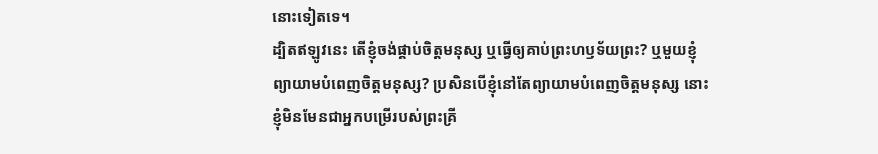នោះទៀតទេ។
ដ្បិតឥឡូវនេះ តើខ្ញុំចង់ផ្គាប់ចិត្តមនុស្ស ឬធ្វើឲ្យគាប់ព្រះហឫទ័យព្រះ? ឬមួយខ្ញុំព្យាយាមបំពេញចិត្តមនុស្ស? ប្រសិនបើខ្ញុំនៅតែព្យាយាមបំពេញចិត្តមនុស្ស នោះខ្ញុំមិនមែនជាអ្នកបម្រើរបស់ព្រះគ្រី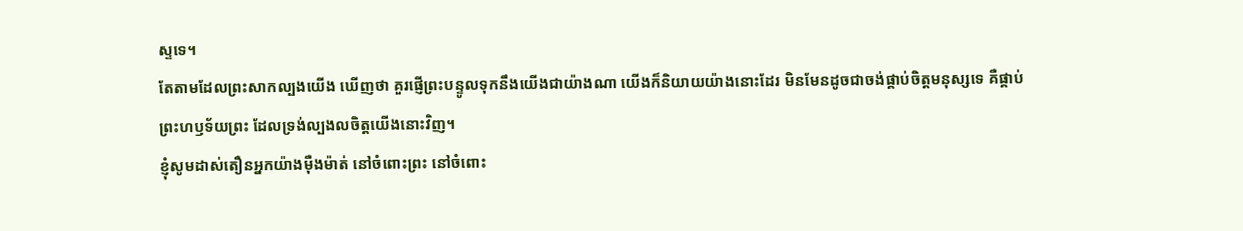ស្ទទេ។
តែតាមដែលព្រះសាកល្បងយើង ឃើញថា គួរផ្ញើព្រះបន្ទូលទុកនឹងយើងជាយ៉ាងណា យើងក៏និយាយយ៉ាងនោះដែរ មិនមែនដូចជាចង់ផ្គាប់ចិត្តមនុស្សទេ គឺផ្គាប់ព្រះហឫទ័យព្រះ ដែលទ្រង់ល្បងលចិត្តយើងនោះវិញ។
ខ្ញុំសូមដាស់តឿនអ្នកយ៉ាងម៉ឺងម៉ាត់ នៅចំពោះព្រះ នៅចំពោះ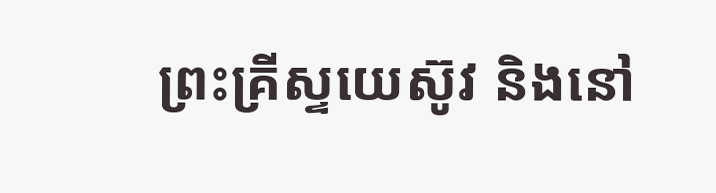ព្រះគ្រីស្ទយេស៊ូវ និងនៅ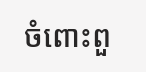ចំពោះពួ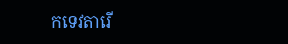កទេវតារើ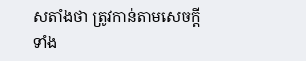សតាំងថា ត្រូវកាន់តាមសេចក្ដីទាំង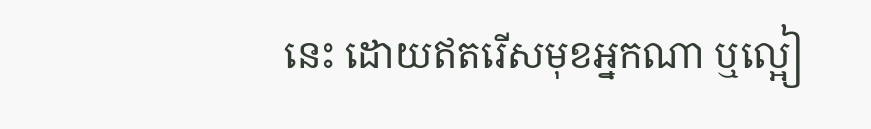នេះ ដោយឥតរើសមុខអ្នកណា ឬល្អៀ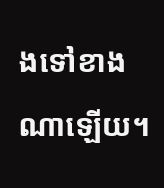ងទៅខាងណាឡើយ។